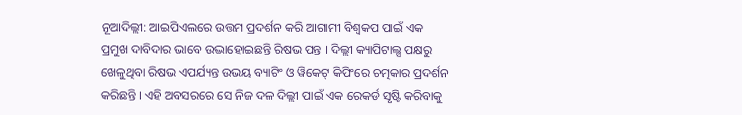ନୂଆଦିଲ୍ଲୀ: ଆଇପିଏଲରେ ଉତ୍ତମ ପ୍ରଦର୍ଶନ କରି ଆଗାମୀ ବିଶ୍ବକପ ପାଇଁ ଏକ ପ୍ରମୁଖ ଦାବିଦାର ଭାବେ ଉଦ୍ଭାହୋଇଛନ୍ତି ରିଷଭ ପନ୍ତ । ଦିଲ୍ଲୀ କ୍ୟାପିଟାଲ୍ସ ପକ୍ଷରୁ ଖେଳୁଥିବା ରିଷଭ ଏପର୍ଯ୍ୟନ୍ତ ଉଭୟ ବ୍ୟାଟିଂ ଓ ୱିକେଟ୍ କିପିଂରେ ଚତ୍ମକାର ପ୍ରଦର୍ଶନ କରିଛନ୍ତି । ଏହି ଅବସରରେ ସେ ନିଜ ଦଳ ଦିଲ୍ଲୀ ପାଇଁ ଏକ ରେକର୍ଡ ସୃଷ୍ଟି କରିବାକୁ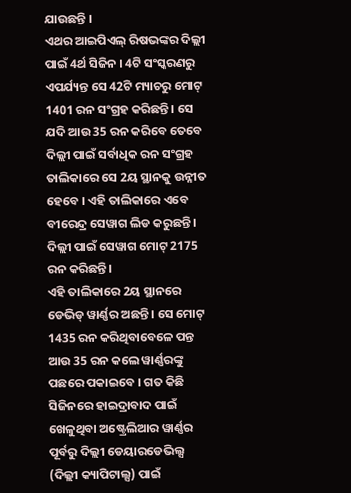ଯାଉଛନ୍ତି ।
ଏଥର ଆଇପିଏଲ୍ ରିଷଭଙ୍କର ଦିଲ୍ଲୀ ପାଇଁ 4ର୍ଥ ସିଜିନ । 4ଟି ସଂସ୍କରଣରୁ ଏପର୍ଯ୍ୟନ୍ତ ସେ 42ଟି ମ୍ୟାଚରୁ ମୋଟ୍ 1401 ରନ ସଂଗ୍ରହ କରିଛନ୍ତି । ସେ ଯଦି ଆଉ 35 ରନ କରିବେ ତେବେ ଦିଲ୍ଲୀ ପାଇଁ ସର୍ବାଧିକ ରନ ସଂଗ୍ରହ ତାଲିକାରେ ସେ 2ୟ ସ୍ଥାନକୁ ଉନ୍ନୀତ ହେବେ । ଏହି ତାଲିକାରେ ଏବେ ବୀରେନ୍ଦ୍ର ସେୱାଗ ଲିଡ କରୁଛନ୍ତି । ଦିଲ୍ଲୀ ପାଇଁ ସେୱାଗ ମୋଟ୍ 2175 ରନ କରିଛନ୍ତି ।
ଏହି ତାଲିକାରେ 2ୟ ସ୍ଥାନରେ ଡେଭିଡ୍ ୱାର୍ଣ୍ଣର ଅଛନ୍ତି । ସେ ମୋଟ୍ 1435 ରନ କରିଥିବାବେଳେ ପନ୍ତ ଆଉ 35 ରନ କଲେ ୱାର୍ଣ୍ଣରଙ୍କୁ ପଛରେ ପକାଇବେ । ଗତ କିଛି ସିଜିନରେ ହାଇଦ୍ରାବାଦ ପାଇଁ ଖେଳୁଥିବା ଅଷ୍ଟ୍ରେଲିଆର ୱାର୍ଣ୍ଣର ପୂର୍ବରୁ ଦିଲ୍ଲୀ ଡେୟାରଡେଭିଲ୍ସ (ଦିଲ୍ଲୀ କ୍ୟାପିଟାଲ୍ସ) ପାଇଁ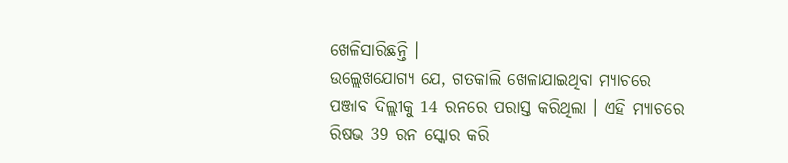ଖେଳିସାରିଛନ୍ତି ।
ଉଲ୍ଲେଖଯୋଗ୍ୟ ଯେ, ଗତକାଲି ଖେଳାଯାଇଥିବା ମ୍ୟାଚରେ ପଞ୍ଜାବ ଦିଲ୍ଲୀକୁ 14 ରନରେ ପରାସ୍ତ କରିଥିଲା । ଏହି ମ୍ୟାଚରେ ରିଷଭ 39 ରନ ସ୍କୋର କରି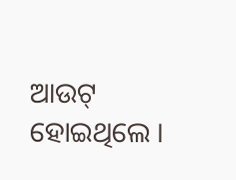ଆଉଟ୍ ହୋଇଥିଲେ ।